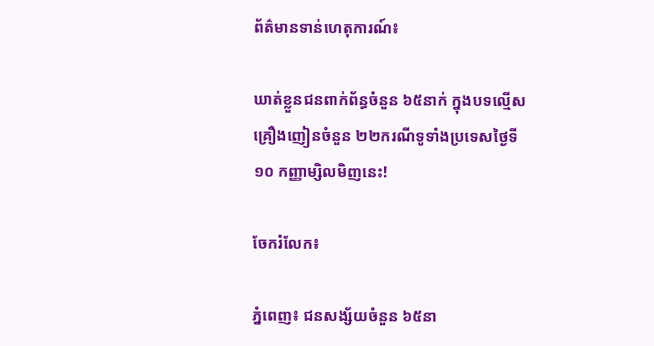ព័ត៌មានទាន់ហេតុការណ៍៖

ឃាត់ខ្លួនជនពាក់ព័ន្ធចំនួន ៦៥នាក់ ក្នុងបទល្មើសគ្រឿងញៀនចំនួន ២២ករណីទូទាំងប្រទេសថ្ងៃទី១០ កញ្ញាម្សិលមិញនេះ!

ចែករំលែក៖

ភ្នំពេញ៖ ជនសង្ស័យចំនួន ៦៥នា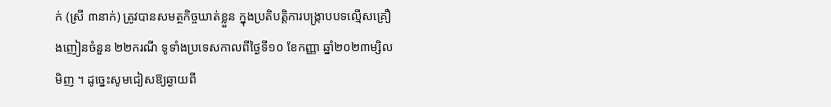ក់ (ស្រី ៣នាក់) ត្រូវបានសមត្ថកិច្ចឃាត់ខ្លួន ក្នុងប្រតិបត្តិការបង្ក្រាបបទល្មើសគ្រឿងញៀនចំនួន ២២ករណី ទូទាំងប្រទេសកាលពីថ្ងៃទី១០ ខែកញ្ញា ឆ្នាំ២០២៣ម្សិលមិញ ។ ដូច្នេះសូមជៀសឱ្យឆ្ងាយពី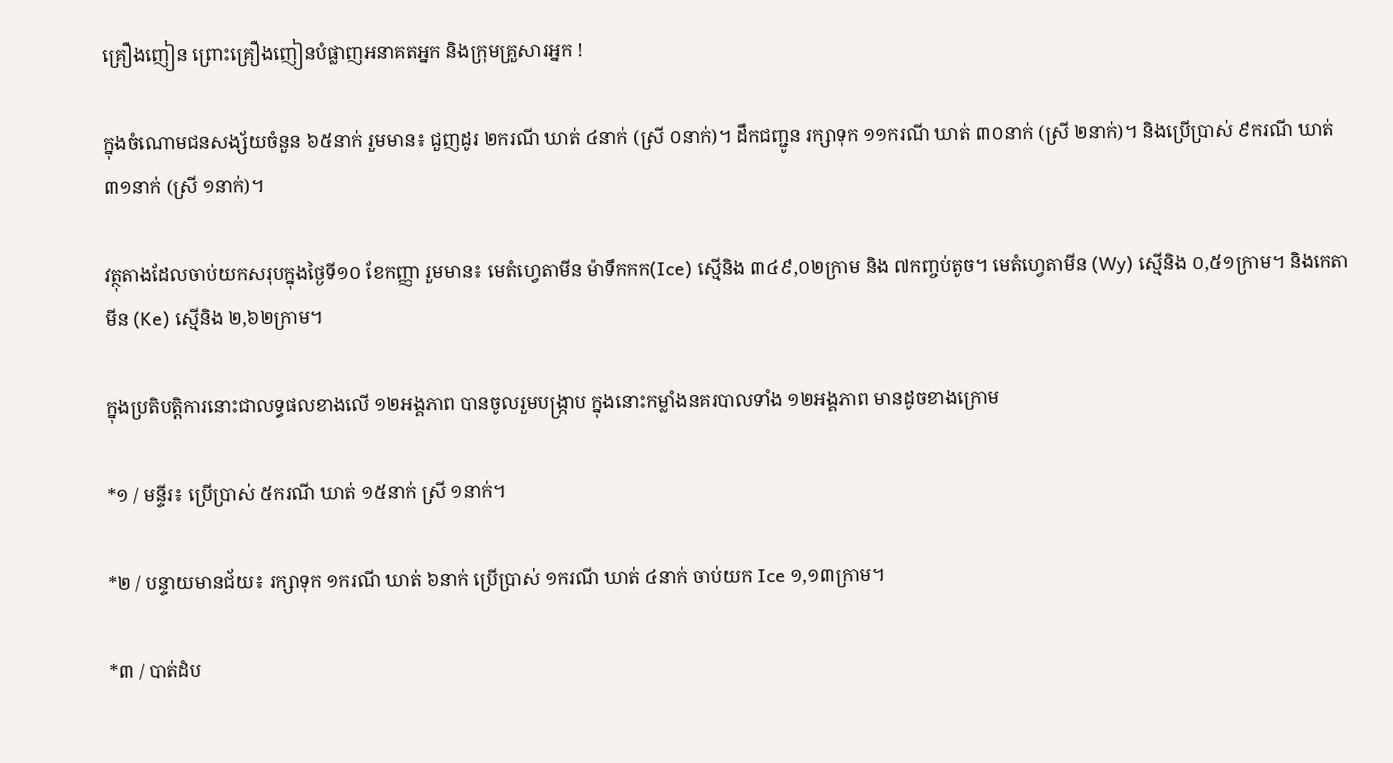គ្រឿងញៀន ព្រោះគ្រឿងញៀនបំផ្លាញអនាគតអ្នក និងក្រុមគ្រួសារអ្នក !

ក្នុងចំណោមជនសង្ស័យចំនួន ៦៥នាក់ រួមមាន៖ ជួញដូរ ២ករណី ឃាត់ ៤នាក់ (ស្រី ០នាក់)។ ដឹកជញ្ជូន រក្សាទុក ១១ករណី ឃាត់ ៣០នាក់ (ស្រី ២នាក់)។ និងប្រើប្រាស់ ៩ករណី ឃាត់ ៣១នាក់ (ស្រី ១នាក់)។

វត្ថុតាងដែលចាប់យកសរុបក្នុងថ្ងៃទី១០ ខែកញ្ញា រួមមាន៖ មេតំហ្វេតាមីន ម៉ាទឹកកក(Ice) ស្មេីនិង ៣៤៩,០២ក្រាម និង ៧កញ្ចប់តូច។ មេតំហ្វេតាមីន (Wy) ស្មេីនិង ០,៥១ក្រាម។ និងកេតាមីន (Ke) ស្មេីនិង ២,៦២ក្រាម។

ក្នុងប្រតិបត្តិការនោះជាលទ្ធផលខាងលើ ១២អង្គភាព បានចូលរួមបង្ក្រាប ក្នុងនោះកម្លាំងនគរបាលទាំង ១២អង្គភាព មានដូចខាងក្រោម

*១ / មន្ទីរ៖ ប្រើប្រាស់ ៥ករណី ឃាត់ ១៥នាក់ ស្រី ១នាក់។

*២ / បន្ទាយមានជ័យ៖ រក្សាទុក ១ករណី ឃាត់ ៦នាក់ ប្រើប្រាស់ ១ករណី ឃាត់ ៤នាក់ ចាប់យក Ice ១,១៣ក្រាម។

*៣ / បាត់ដំប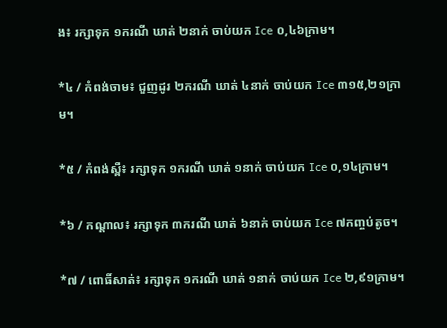ង៖ រក្សាទុក ១ករណី ឃាត់ ២នាក់ ចាប់យក Ice ០,៤៦ក្រាម។

*៤ / កំពង់ចាម៖ ជួញដូរ ២ករណី ឃាត់ ៤នាក់ ចាប់យក Ice ៣១៥,២១ក្រាម។

*៥ / កំពង់ស្ពឺ៖ រក្សាទុក ១ករណី ឃាត់ ១នាក់ ចាប់យក Ice ០,១៤ក្រាម។

*៦ / កណ្តាល៖ រក្សាទុក ៣ករណី ឃាត់ ៦នាក់ ចាប់យក Ice ៧កញ្ចប់តូច។

*៧ / ពោធិ៍សាត់៖ រក្សាទុក ១ករណី ឃាត់ ១នាក់ ចាប់យក Ice ២,៩១ក្រាម។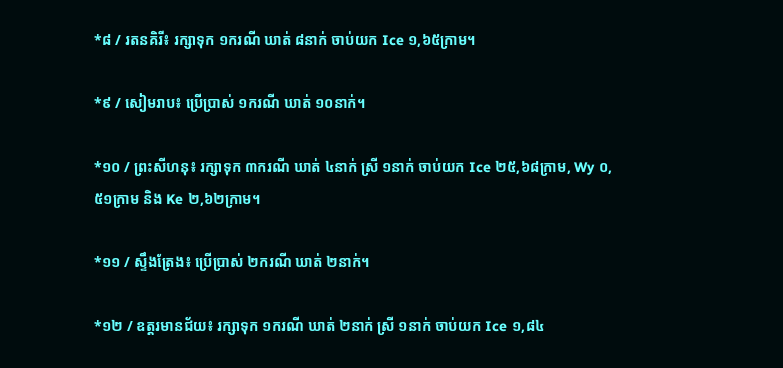*៨ / រតនគិរី៖ រក្សាទុក ១ករណី ឃាត់ ៨នាក់ ចាប់យក Ice ១,៦៥ក្រាម។

*៩ / សៀមរាប៖ ប្រើប្រាស់ ១ករណី ឃាត់ ១០នាក់។

*១០ / ព្រះសីហនុ៖ រក្សាទុក ៣ករណី ឃាត់ ៤នាក់ ស្រី ១នាក់ ចាប់យក Ice ២៥,៦៨ក្រាម, Wy ០,៥១ក្រាម និង Ke ២,៦២ក្រាម។

*១១ / ស្ទឹងត្រែង៖ ប្រើប្រាស់ ២ករណី ឃាត់ ២នាក់។

*១២ / ឧត្តរមានជ័យ៖ រក្សាទុក ១ករណី ឃាត់ ២នាក់ ស្រី ១នាក់ ចាប់យក Ice ១,៨៤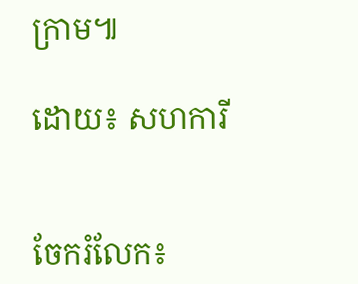ក្រាម៕

ដោយ៖ សហការី


ចែករំលែក៖